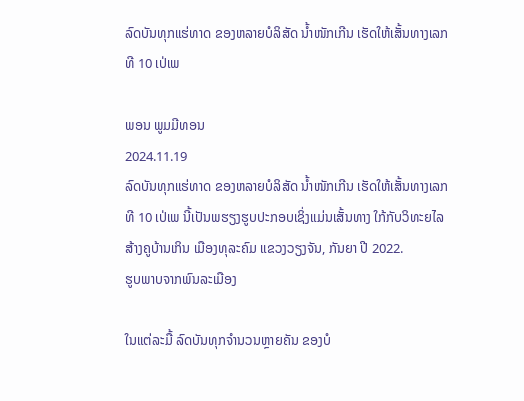ລົດບັນທຸກແຮ່ທາດ ຂອງຫລາຍບໍລິສັດ ນ້ຳໜັກເກີນ ເຮັດໃຫ້ເສັ້ນທາງເລກທີ 10 ເປ່ເພ

ພອນ ພູມມີທອນ
2024.11.19
ລົດບັນທຸກແຮ່ທາດ ຂອງຫລາຍບໍລິສັດ ນ້ຳໜັກເກີນ ເຮັດໃຫ້ເສັ້ນທາງເລກທີ 10 ເປ່ເພ ນີ້ເປັນພຮຽງຮູບປະກອບເຊິ່ງແມ່ນເສັ້ນທາງ ໃກ້ກັບວິທະຍໄລສ້າງຄູບ້ານເກິນ ເມືອງທຸລະຄົມ ແຂວງວຽງຈັນ, ກັນຍາ ປີ 2022.
ຮູບພາບຈາກພົນລະເມືອງ

ໃນແຕ່ລະມື້ ລົດບັນທຸກຈຳນວນຫຼາຍຄັນ ຂອງບໍ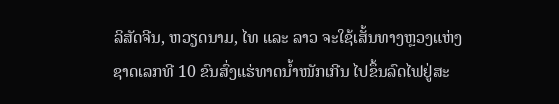ລິສັດຈີນ, ຫວຽດນາມ, ໄທ ແລະ ລາວ ຈະໃຊ້ເສັ້ນທາງຫຼວງແຫ່ງຊາດເລກທີ 10 ຂົນສົ່ງແຮ່ທາດນ້ຳໜັກເກີນ ໄປຂຶ້ນລົດໄຟຢູ່ສະ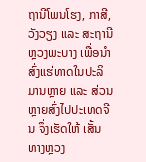ຖານີໂພນໂຮງ, ກາສີ, ວັງວຽງ ແລະ ສະຖານີຫຼວງພະບາງ ເພື່ອນຳສົ່ງແຮ່ທາດໃນປະລິມານຫຼາຍ ແລະ ສ່ວນຫຼາຍສົ່ງໄປປະເທດຈີນ ຈຶ່ງເຮັດໃຫ້ ເສັ້ນທາງຫຼວງ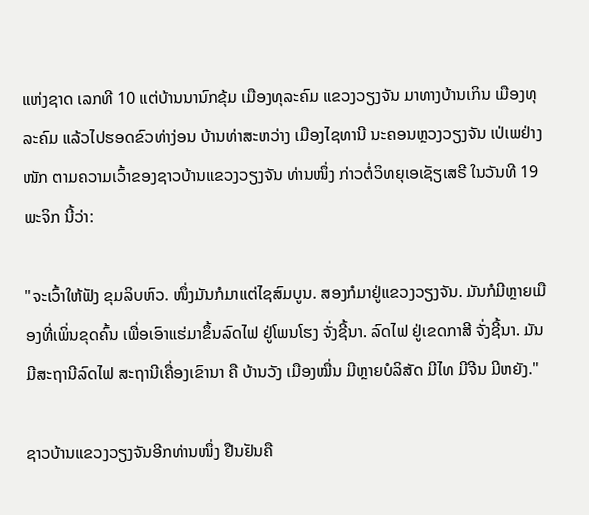ແຫ່ງຊາດ ເລກທີ 10 ແຕ່ບ້ານນານົກຂຸ້ມ ເມືອງທຸລະຄົມ ແຂວງວຽງຈັນ ມາທາງບ້ານເກິນ ເມືອງທຸລະຄົມ ແລ້ວໄປຮອດຂົວທ່າງ່ອນ ບ້ານທ່າສະຫວ່າງ ເມືອງໄຊທານີ ນະຄອນຫຼວງວຽງຈັນ ເປ່ເພຢ່າງໜັກ ຕາມຄວາມເວົ້າຂອງຊາວບ້ານແຂວງວຽງຈັນ ທ່ານໜຶ່ງ ກ່າວຕໍ່ວິທຍຸເອເຊັຽເສຣີ ໃນວັນທີ 19 ພະຈິກ ນີ້ວ່າ:

"ຈະເວົ້າໃຫ້ຟັງ ຂຸມລິບຫົວ. ໜຶ່ງມັນກໍມາແຕ່ໄຊສົມບູນ. ສອງກໍມາຢູ່ແຂວງວຽງຈັນ. ມັນກໍມີຫຼາຍເມືອງທີ່ເພິ່ນຂຸດຄົ້ນ ເພື່ອເອົາແຮ່ມາຂຶ້ນລົດໄຟ ຢູ່ໂພນໂຮງ ຈັ່ງຊີ້ນາ. ລົດໄຟ ຢູ່ເຂດກາສີ ຈັ່ງຊີ້ນາ. ມັນມີສະຖານີລົດໄຟ ສະຖານີເຄື່ອງເຂົານາ ຄື ບ້ານວັງ ເມືອງໝື່ນ ມີຫຼາຍບໍລິສັດ ມີໄທ ມີຈີນ ມີຫຍັງ."

ຊາວບ້ານແຂວງວຽງຈັນອີກທ່ານໜຶ່ງ ຢືນຢັນຄື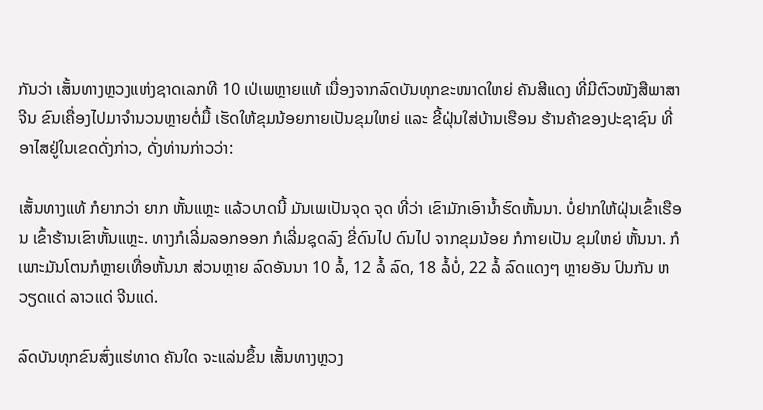ກັນວ່າ ເສັ້ນທາງຫຼວງແຫ່ງຊາດເລກທີ 10 ເປ່ເພຫຼາຍແທ້ ເນື່ອງຈາກລົດບັນທຸກຂະໜາດໃຫຍ່ ຄັນສີແດງ ທີ່ມີຕົວໜັງສືພາສາຈີນ ຂົນເຄື່ອງໄປມາຈຳນວນຫຼາຍຕໍ່ມື້ ເຮັດໃຫ້ຂຸມນ້ອຍກາຍເປັນຂຸມໃຫຍ່ ແລະ ຂີ້ຝຸ່ນໃສ່ບ້ານເຮືອນ ຮ້ານຄ້າຂອງປະຊາຊົນ ທີ່ອາໄສຢູ່ໃນເຂດດັ່ງກ່າວ, ດັ່ງທ່ານກ່າວວ່າ:

ເສັ້ນທາງແທ້ ກໍຍາກວ່າ ຍາກ ຫັ້ນແຫຼະ ແລ້ວບາດນີ້ ມັນເພເປັນຈຸດ ຈຸດ ທີ່ວ່າ ເຂົາມັກເອົານ້ຳຮົດຫັ້ນນາ. ບໍ່ຢາກໃຫ້ຝຸ່ນເຂົ້າເຮືອນ ເຂົ້າຮ້ານເຂົາຫັ້ນແຫຼະ. ທາງກໍເລີ່ມລອກອອກ ກໍເລີ່ມຊຸດລົງ ຂີ່ດົນໄປ ດົນໄປ ຈາກຂຸມນ້ອຍ ກໍກາຍເປັນ ຂຸມໃຫຍ່ ຫັ້ນນາ. ກໍເພາະມັນໂຕນກໍຫຼາຍເທື່ອຫັ້ນນາ ສ່ວນຫຼາຍ ລົດອັນນາ 10 ລໍ້, 12 ລໍ້ ລົດ, 18 ລໍ້ບໍ່, 22 ລໍ້ ລົດແດງໆ ຫຼາຍອັນ ປົນກັນ ຫວຽດແດ່ ລາວແດ່ ຈີນແດ່.

ລົດບັນທຸກຂົນສົ່ງແຮ່ທາດ ຄັນໃດ ຈະແລ່ນຂຶ້ນ ເສັ້ນທາງຫຼວງ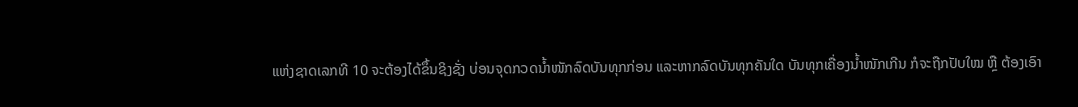ແຫ່ງຊາດເລກທີ 10 ຈະຕ້ອງໄດ້ຂຶ້ນຊິງຊັ່ງ ບ່ອນຈຸດກວດນ້ຳໜັກລົດບັນທຸກກ່ອນ ແລະຫາກລົດບັນທຸກຄັນໃດ ບັນທຸກເຄື່ອງນ້ຳໜັກເກີນ ກໍຈະຖືກປັບໃໝ ຫຼື ຕ້ອງເອົາ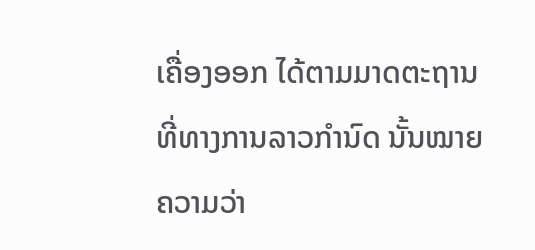ເຄື່ອງອອກ ໄດ້ຕາມມາດຕະຖານ ທີ່ທາງການລາວກຳນົດ ນັ້ນໝາຍຄວາມວ່າ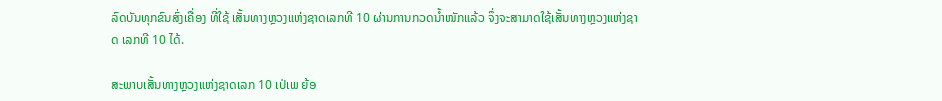ລົດບັນທຸກຂົນສົ່ງເຄື່ອງ ທີ່ໃຊ້ ເສັ້ນທາງຫຼວງແຫ່ງຊາດເລກທີ 10 ຜ່ານການກວດນ້ຳໜັກແລ້ວ ຈຶ່ງຈະສາມາດໃຊ້ເສັ້ນທາງຫຼວງແຫ່ງຊາດ ເລກທີ 10 ໄດ້.

ສະພາບເສັ້ນທາງຫຼວງແຫ່ງຊາດເລກ 10 ເປ່ເພ ຍ້ອ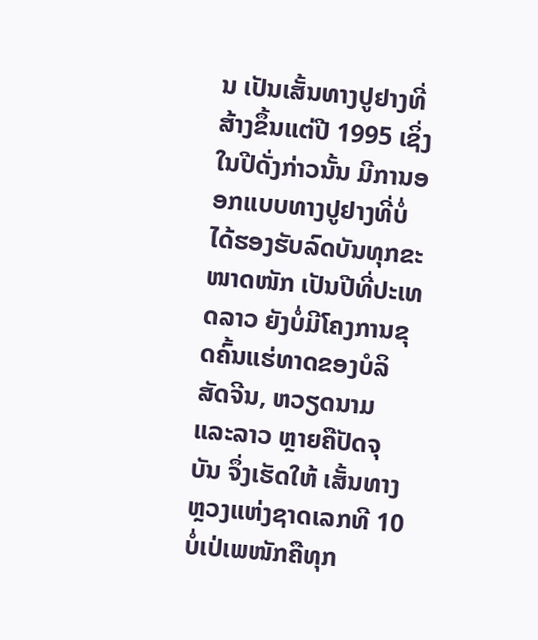ນ ເປັນເສັ້ນທາງປູຢາງທີ່ສ້າງຂຶ້ນແຕ່ປີ 1995 ເຊິ່ງໃນປີດັ່ງກ່າວນັ້ນ ມີການອອກແບບທາງປູຢາງທີ່ບໍ່ໄດ້ຮອງຮັບລົດບັນທຸກຂະໜາດໜັກ ເປັນປີທີ່ປະເທດລາວ ຍັງບໍ່ມີໂຄງການຂຸດຄົ້ນແຮ່ທາດຂອງບໍລິສັດຈີນ, ຫວຽດນາມ ແລະລາວ ຫຼາຍຄືປັດຈຸບັນ ຈຶ່ງເຮັດໃຫ້ ເສັ້ນທາງຫຼວງແຫ່ງຊາດເລກທີ 10 ບໍ່ເປ່ເພໜັກຄືທຸກ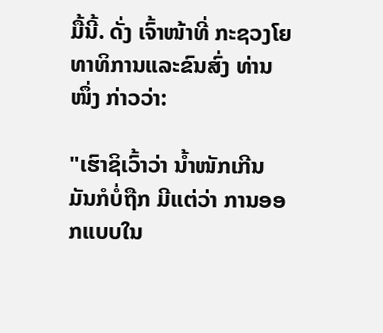ມື້ນີ້. ດັ່ງ ເຈົ້າໜ້າທີ່ ກະຊວງໂຍທາທິການແລະຂົນສົ່ງ ທ່ານໜຶ່ງ ກ່າວວ່າ:

"ເຮົາຊິເວົ້າວ່າ ນ້ຳໜັກເກີນ ມັນກໍບໍ່ຖືກ ມີແຕ່ວ່າ ການອອກແບບໃນ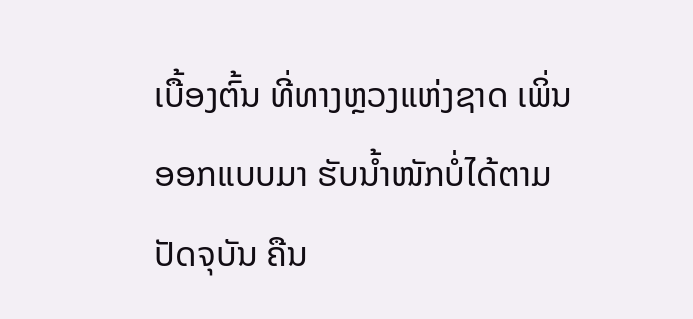ເບື້ອງຕົ້ນ ທີ່ທາງຫຼວງແຫ່ງຊາດ ເພິ່ນອອກແບບມາ ຮັບນ້ຳໜັກບໍ່ໄດ້ຕາມປັດຈຸບັນ ຄືນ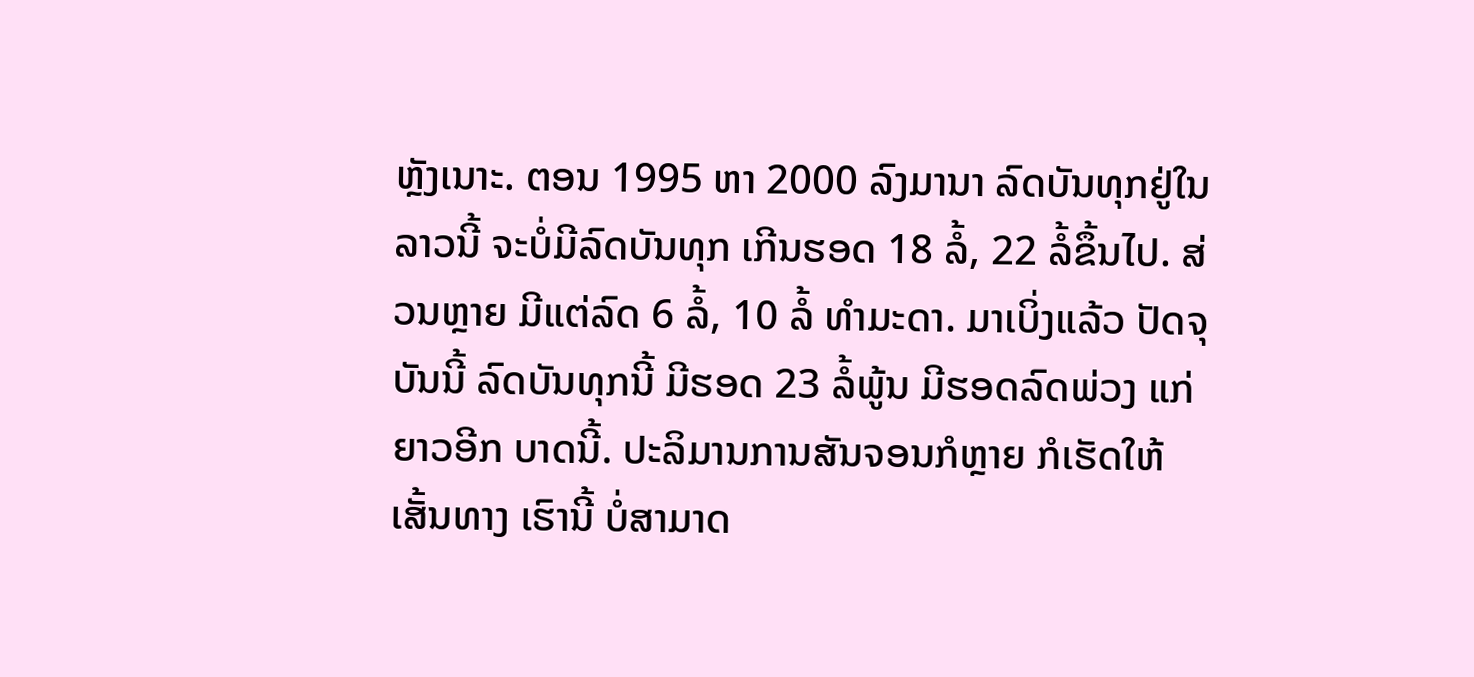ຫຼັງເນາະ. ຕອນ 1995 ຫາ 2000 ລົງມານາ ລົດບັນທຸກຢູ່ໃນລາວນີ້ ຈະບໍ່ມີລົດບັນທຸກ ເກີນຮອດ 18 ລໍ້, 22 ລໍ້ຂຶ້ນໄປ. ສ່ວນຫຼາຍ ມີແຕ່ລົດ 6 ລໍ້, 10 ລໍ້ ທຳມະດາ. ມາເບິ່ງແລ້ວ ປັດຈຸບັນນີ້ ລົດບັນທຸກນີ້ ມີຮອດ 23 ລໍ້ພູ້ນ ມີຮອດລົດພ່ວງ ແກ່ຍາວອີກ ບາດນີ້. ປະລິມານການສັນຈອນກໍຫຼາຍ ກໍເຮັດໃຫ້ເສັ້ນທາງ ເຮົານີ້ ບໍ່ສາມາດ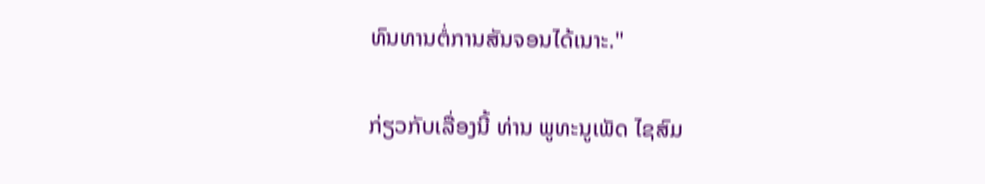ທົນທານຕໍ່ການສັນຈອນໄດ້ເນາະ."

ກ່ຽວກັບເລື່ອງນີ້ ທ່ານ ພູທະນູເພັດ ໄຊສົມ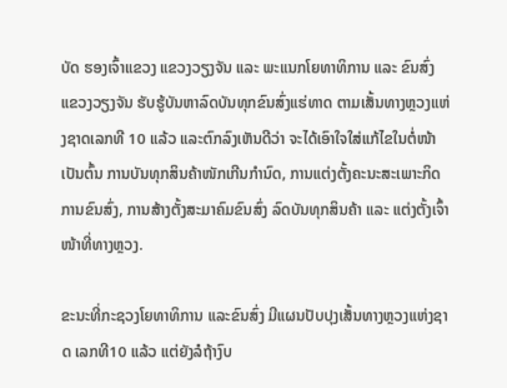ບັດ ຮອງເຈົ້າແຂວງ ແຂວງວຽງຈັນ ແລະ ພະແນກໂຍທາທິການ ແລະ ຂົນສົ່ງ ແຂວງວຽງຈັນ ຮັບຮູ້ບັນຫາລົດບັນທຸກຂົນສົ່ງແຮ່ທາດ ຕາມເສັ້ນທາງຫຼວງແຫ່ງຊາດເລກທີ 10 ແລ້ວ ແລະຕົກລົງເຫັນດີວ່າ ຈະໄດ້ເອົາໃຈໃສ່ແກ້ໄຂໃນຕໍ່ໜ້າ ເປັນຕົ້ນ ການບັນທຸກສິນຄ້າໜັກເກີນກຳນົດ, ການແຕ່ງຕັ້ງຄະນະສະເພາະກິດ ການຂົນສົ່ງ, ການສ້າງຕັ້ງສະມາຄົມຂົນສົ່ງ ລົດບັນທຸກສິນຄ້າ ແລະ ແຕ່ງຕັ້ງເຈົ້າໜ້າທີ່ທາງຫຼວງ.

ຂະນະທີ່ກະຊວງໂຍທາທິການ ແລະຂົນສົ່ງ ມີແຜນປັບປຸງເສັ້ນທາງຫຼວງແຫ່ງຊາດ ເລກທີ10 ແລ້ວ ແຕ່ຍັງລໍຖ້າງົບ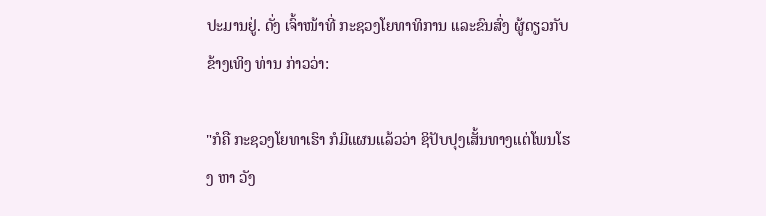ປະມານຢູ່. ດັ່ງ ເຈົ້າໜ້າທີ່ ກະຊວງໂຍທາທິການ ແລະຂົນສົ່ງ ຜູ້ດຽວກັບຂ້າງເທິງ ທ່ານ ກ່າວວ່າ:

"ກໍຄື ກະຊວງໂຍທາເຮົາ ກໍມີແຜນແລ້ວວ່າ ຊິປັບປຸງເສັ້ນທາງແຕ່ໂພນໂຮງ ຫາ ວັງ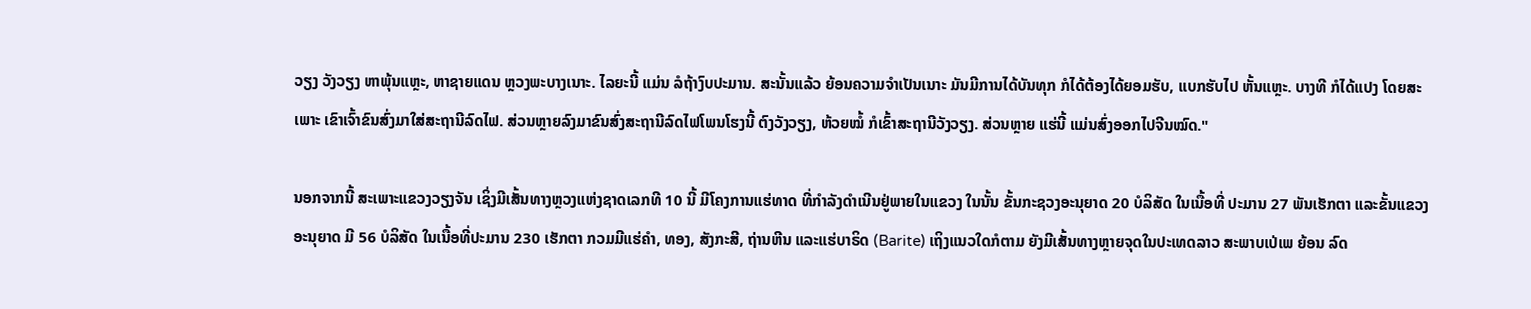ວຽງ ວັງວຽງ ຫາພຸ້ນແຫຼະ, ຫາຊາຍແດນ ຫຼວງພະບາງເນາະ. ໄລຍະນີ້ ແມ່ນ ລໍຖ້າງົບປະມານ. ສະນັ້ນແລ້ວ ຍ້ອນຄວາມຈຳເປັນເນາະ ມັນມີການໄດ້ບັນທຸກ ກໍໄດ້ຕ້ອງໄດ້ຍອມຮັບ, ແບກຮັບໄປ ຫັ້ນແຫຼະ. ບາງທີ ກໍໄດ້ແປງ ໂດຍສະເພາະ ເຂົາເຈົ້າຂົນສົ່ງມາໃສ່ສະຖານີລົດໄຟ. ສ່ວນຫຼາຍລົງມາຂົນສົ່ງສະຖານີລົດໄຟໂພນໂຮງນີ້ ຕົງວັງວຽງ, ຫ້ວຍໝໍ້ ກໍເຂົ້າສະຖານີວັງວຽງ. ສ່ວນຫຼາຍ ແຮ່ນີ້ ແມ່ນສົ່ງອອກໄປຈີນໝົດ."

ນອກຈາກນີ້ ສະເພາະແຂວງວຽງຈັນ ເຊິ່ງມີເສັ້ນທາງຫຼວງແຫ່ງຊາດເລກທີ 10 ນີ້ ມີໂຄງການແຮ່ທາດ ທີ່ກຳລັງດຳເນີນຢູ່ພາຍໃນແຂວງ ໃນນັ້ນ ຂັ້ນກະຊວງອະນຸຍາດ 20 ບໍລິສັດ ໃນເນື້ອທີ່ ປະມານ 27 ພັນເຮັກຕາ ແລະຂັ້ນແຂວງ ອະນຸຍາດ ມີ 56 ບໍລິສັດ ໃນເນື້ອທີ່ປະມານ 230 ເຮັກຕາ ກວມມີແຮ່ຄຳ, ທອງ, ສັງກະສີ, ຖ່ານຫີນ ແລະແຮ່ບາຣິດ (Barite) ເຖິງແນວໃດກໍຕາມ ຍັງມີເສັ້ນທາງຫຼາຍຈຸດໃນປະເທດລາວ ສະພາບເປ່ເພ ຍ້ອນ ລົດ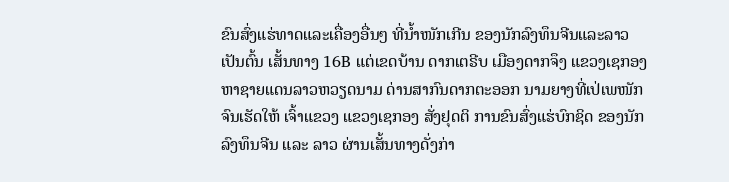ຂົນສົ່ງແຮ່ທາດແລະເຄື່ອງອື່ນໆ ທີ່ນ້ຳໜັກເກີນ ຂອງນັກລົງທຶນຈີນແລະລາວ ເປັນຕົ້ນ ເສັ້ນທາງ 16B ແຕ່ເຂດບ້ານ ດາກເຕຣີບ ເມືອງດາກຈຶງ ແຂວງເຊກອງ ຫາຊາຍແດນລາວຫວຽດນາມ ດ່ານສາກົນດາກຕະອອກ ນາມຍາງທີ່ເປ່ເພໜັກ ຈົນເຮັດໃຫ້ ເຈົ້າແຂວງ ແຂວງເຊກອງ ສັ່ງຢຸດຕິ ການຂົນສົ່ງແຮ່ບົກຊິດ ຂອງນັກລົງທຶນຈີນ ແລະ ລາວ ຜ່ານເສັ້ນທາງດັ່ງກ່າ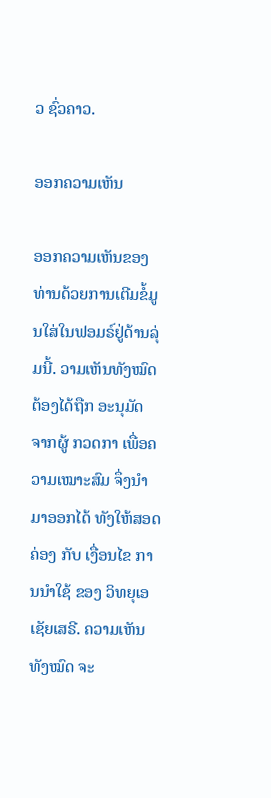ວ ຊົ່ວຄາວ.

ອອກຄວາມເຫັນ

ອອກຄວາມເຫັນຂອງທ່ານດ້ວຍການເຕີມຂໍ້ມູນໃສ່ໃນຟອມຣ໌ຢູ່ດ້ານລຸ່ມນີ້. ວາມເຫັນທັງໝົດ ຕ້ອງໄດ້ຖືກ ອະນຸມັດ ຈາກຜູ້ ກວດກາ ເພື່ອຄວາມເໝາະສົມ ຈຶ່ງນໍາມາອອກໄດ້ ທັງໃຫ້ສອດຄ່ອງ ກັບ ເງື່ອນໄຂ ການນຳໃຊ້ ຂອງ ວິທຍຸເອເຊັຍເສຣີ. ຄວາມເຫັນທັງໝົດ ຈະ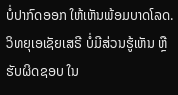ບໍ່ປາກົດອອກ ໃຫ້ເຫັນພ້ອມບາດໂລດ. ວິທຍຸເອເຊັຍເສຣີ ບໍ່ມີສ່ວນຮູ້ເຫັນ ຫຼືຮັບຜິດຊອບ ໃນ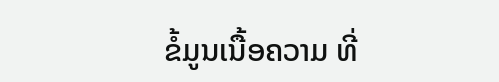ຂໍ້ມູນເນື້ອຄວາມ ທີ່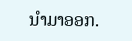ນໍາມາອອກ.